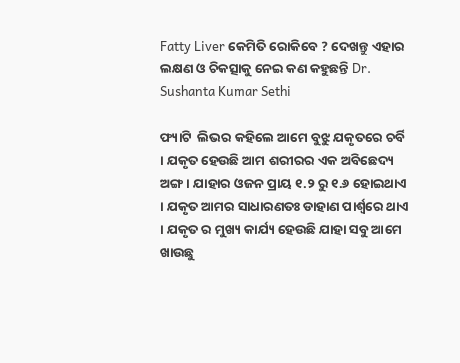Fatty Liver କେମିତି ରୋକିବେ ? ଦେଖନ୍ତୁ ଏହାର ଲକ୍ଷଣ ଓ ଚିକତ୍ସାକୁ ନେଇ କଣ କହୁଛନ୍ତି Dr. Sushanta Kumar Sethi

ଫ୍ୟାଟି  ଲିଭର କହିଲେ ଆମେ ବୁଝୁ ଯକୃତରେ ଚର୍ବି । ଯକୃତ ହେଉଛି ଆମ ଶରୀରର ଏକ ଅବିଛେଦ୍ୟ ଅଙ୍ଗ । ଯାହାର ଓଜନ ପ୍ରାୟ ୧.୨ ରୁ ୧.୬ ହୋଇଥାଏ । ଯକୃତ ଆମର ସାଧାରଣତଃ ଡାହାଣ ପାର୍ଶ୍ଵରେ ଥାଏ । ଯକୃତ ର ମୁଖ୍ୟ କାର୍ଯ୍ୟ ହେଉଛି ଯାହା ସବୁ ଆମେ ଖାଉଛୁ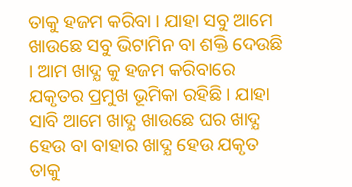ତାକୁ ହଜମ କରିବା । ଯାହା ସବୁ ଆମେ ଖାଉଛେ ସବୁ ଭିଟାମିନ ବା ଶକ୍ତି ଦେଉଛି । ଆମ ଖାଦ୍ଯ କୁ ହଜମ କରିବାରେ ଯକୃତର ପ୍ରମୁଖ ଭୂମିକା ରହିଛି । ଯାହା ସାବି ଆମେ ଖାଦ୍ଯ ଖାଉଛେ ଘର ଖାଦ୍ଯ ହେଉ ବା ବାହାର ଖାଦ୍ଯ ହେଉ ଯକୃତ ତାକୁ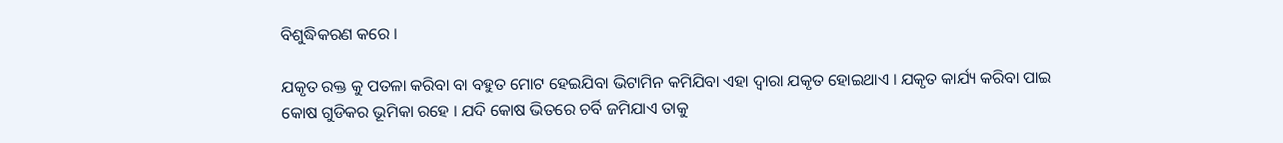ବିଶୁଦ୍ଧିକରଣ କରେ ।

ଯକୃତ ରକ୍ତ କୁ ପତଳା କରିବା ବା ବହୁତ ମୋଟ ହେଇଯିବା ଭିଟାମିନ କମିଯିବା ଏହା ଦ୍ଵାରା ଯକୃତ ହୋଇଥାଏ । ଯକୃତ କାର୍ଯ୍ୟ କରିବା ପାଇ କୋଷ ଗୁଡିକର ଭୂମିକା ରହେ । ଯଦି କୋଷ ଭିତରେ ଚର୍ବି ଜମିଯାଏ ତାକୁ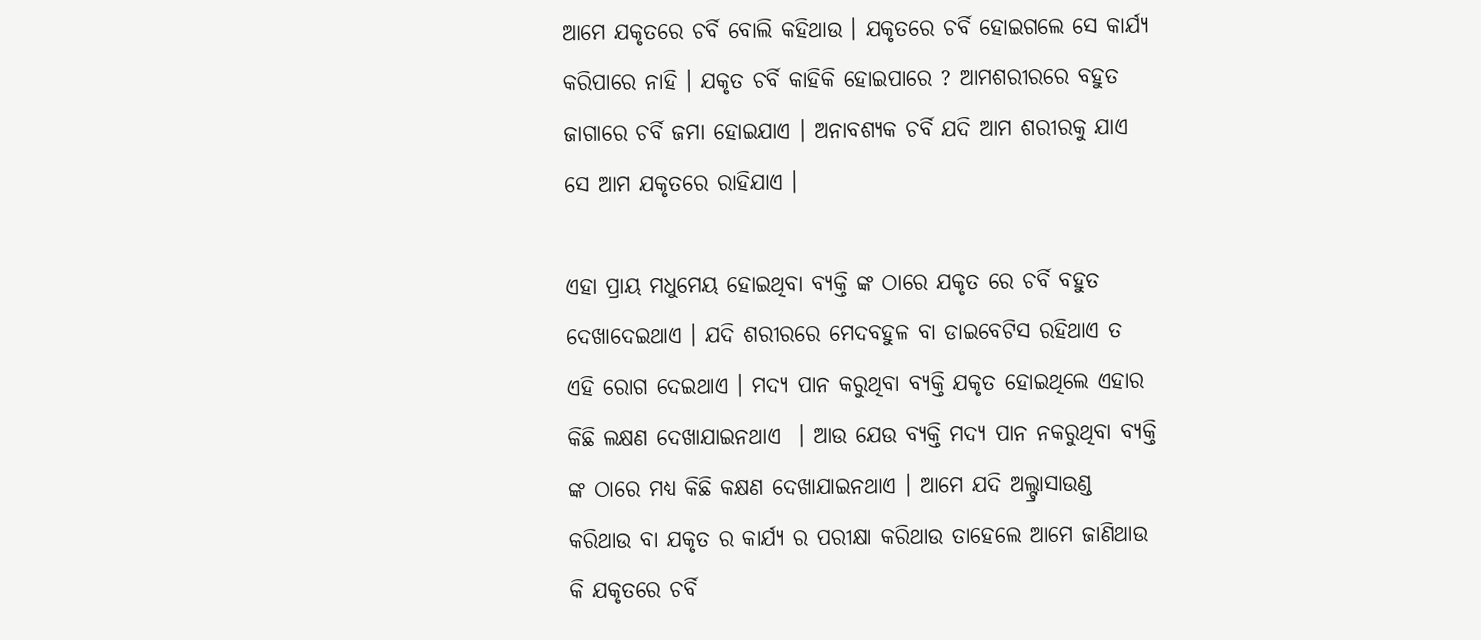ଆମେ ଯକୃତରେ ଚର୍ବି ବୋଲି କହିଥାଉ । ଯକୃତରେ ଚର୍ବି ହୋଇଗଲେ ସେ କାର୍ଯ୍ୟ କରିପାରେ ନାହି । ଯକୃତ ଚର୍ବି କାହିକି ହୋଇପାରେ ? ଆମଶରୀରରେ ବହୁତ ଜାଗାରେ ଚର୍ବି ଜମା ହୋଇଯାଏ । ଅନାବଶ୍ୟକ ଚର୍ବି ଯଦି ଆମ ଶରୀରକୁ ଯାଏ ସେ ଆମ ଯକୃତରେ ରାହିଯାଏ ।

ଏହା ପ୍ରାୟ ମଧୁମେୟ ହୋଇଥିବା ବ୍ୟକ୍ତି ଙ୍କ ଠାରେ ଯକୃତ ରେ ଚର୍ବି ବହୁତ ଦେଖାଦେଇଥାଏ । ଯଦି ଶରୀରରେ ମେଦବହୁଳ ବା ଡାଇବେଟିସ ରହିଥାଏ ତ ଏହି ରୋଗ ଦେଇଥାଏ । ମଦ୍ୟ ପାନ କରୁଥିବା ବ୍ୟକ୍ତି ଯକୃତ ହୋଇଥିଲେ ଏହାର କିଛି ଲକ୍ଷଣ ଦେଖାଯାଇନଥାଏ  । ଆଉ ଯେଉ ବ୍ୟକ୍ତି ମଦ୍ୟ ପାନ ନକରୁଥିବା ବ୍ୟକ୍ତି ଙ୍କ ଠାରେ ମଧ୍ୟ କିଛି କକ୍ଷଣ ଦେଖାଯାଇନଥାଏ । ଆମେ ଯଦି ଅଲ୍ଟ୍ରାସାଉଣ୍ଡ କରିଥାଉ ବା ଯକୃତ ର କାର୍ଯ୍ୟ ର ପରୀକ୍ଷା କରିଥାଉ ତାହେଲେ ଆମେ ଜାଣିଥାଉ କି ଯକୃତରେ ଚର୍ବି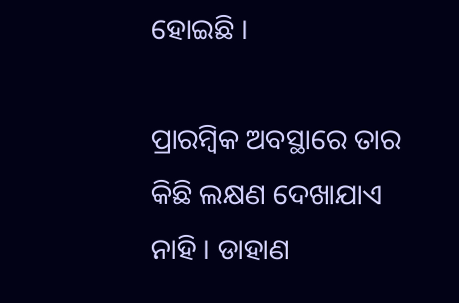ହୋଇଛି ।

ପ୍ରାରମ୍ବିକ ଅବସ୍ଥାରେ ତାର କିଛି ଲକ୍ଷଣ ଦେଖାଯାଏ ନାହି । ଡାହାଣ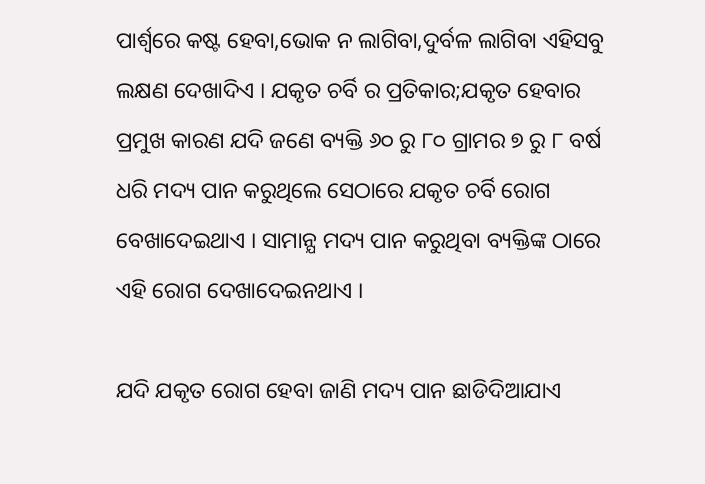ପାର୍ଶ୍ଵରେ କଷ୍ଟ ହେବା,ଭୋକ ନ ଲାଗିବା,ଦୁର୍ବଳ ଲାଗିବା ଏହିସବୁ ଲକ୍ଷଣ ଦେଖାଦିଏ । ଯକୃତ ଚର୍ବି ର ପ୍ରତିକାର;ଯକୃତ ହେବାର ପ୍ରମୁଖ କାରଣ ଯଦି ଜଣେ ବ୍ୟକ୍ତି ୬୦ ରୁ ୮୦ ଗ୍ରାମର ୭ ରୁ ୮ ବର୍ଷ ଧରି ମଦ୍ୟ ପାନ କରୁଥିଲେ ସେଠାରେ ଯକୃତ ଚର୍ବି ରୋଗ ବେଖାଦେଇଥାଏ । ସାମାନ୍ଯ ମଦ୍ୟ ପାନ କରୁଥିବା ବ୍ୟକ୍ତିଙ୍କ ଠାରେ ଏହି ରୋଗ ଦେଖାଦେଇନଥାଏ ।

ଯଦି ଯକୃତ ରୋଗ ହେବା ଜାଣି ମଦ୍ୟ ପାନ ଛାଡିଦିଆଯାଏ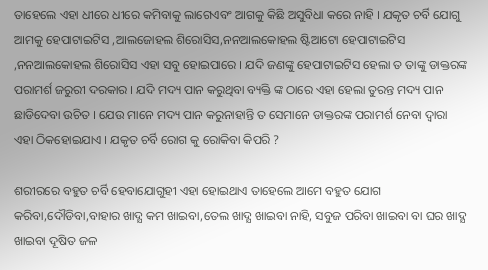ତାହେଲେ ଏହା ଧୀରେ ଧୀରେ କମିବାକୁ ଲାଗେଏବଂ ଆଗକୁ କିଛି ଅସୁବିଧା କରେ ନାହି । ଯକୃତ ଚର୍ବି ଯୋଗୁ ଆମକୁ ହେପାଟାଇଟିସ ,ଆଲଜୋହଲ ଶିରୋସିସ,ନନଆଲକୋହଲ ଷ୍ଟିଆଟୋ ହେପାଟାଇଟିସ ,ନନଆଲକୋହଲ ଶିରୋସିସ ଏହା ସବୁ ହୋଇପାରେ । ଯଦି ଜଣଙ୍କୁ ହେପାଟାଇଟିସ ହେଲା ତ ତାଙ୍କୁ ଡାକ୍ତରଙ୍କ ପରାମର୍ଶ ଜରୁରୀ ଦରକାର । ଯଦି ମଦ୍ୟ ପାନ କରୁଥିବା ବ୍ୟକ୍ତି ଙ୍କ ଠାରେ ଏହା ହେଲା ତୁରନ୍ତ ମଦ୍ୟ ପାନ ଛାଡିଦେବା ଉଚିତ । ଯେଉ ମାନେ ମଦ୍ୟ ପାନ କରୁନାହାନ୍ତି ତ ସେମାନେ ଡାକ୍ତରଙ୍କ ପରାମର୍ଶ ନେବା ଦ୍ଵାରା ଏହା ଠିକହୋଇଯାଏ । ଯକୃତ ଚର୍ବି ରୋଗ କୁ ରୋକିବା କିପରି ?

ଶରୀରରେ ବହୁତ ଚର୍ବି ହେବାଯୋଗୁହୀ ଏହା ହୋଇଥାଏ ତାହେଲେ ଆମେ ବହୁତ ଯୋଗ କରିବା,ଦୌଡିବା,ବାହାର ଖାଦ୍ଯ କମ ଖାଇବା,ତେଲ ଖାଦ୍ଯ ଖାଇବା ନାହି, ସବୁଜ ପରିବା ଖାଇବା ବା ଘର ଖାଦ୍ଯ ଖାଇବା ଦୂଷିତ ଜଳ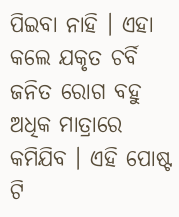ପିଇବା ନାହି । ଏହା କଲେ ଯକୃତ ଚର୍ବି ଜନିତ ରୋଗ ବହୁ ଅଧିକ ମାତ୍ରାରେ କମିଯିବ । ଏହି ପୋଷ୍ଟ ଟି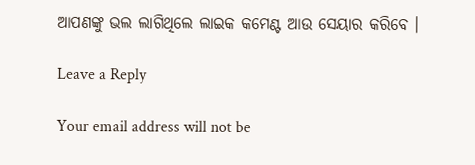ଆପଣଙ୍କୁ ଭଲ ଲାଗିଥିଲେ ଲାଇକ କମେଣ୍ଟ ଆଉ ସେୟାର କରିବେ ।

Leave a Reply

Your email address will not be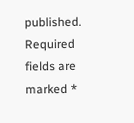published. Required fields are marked *